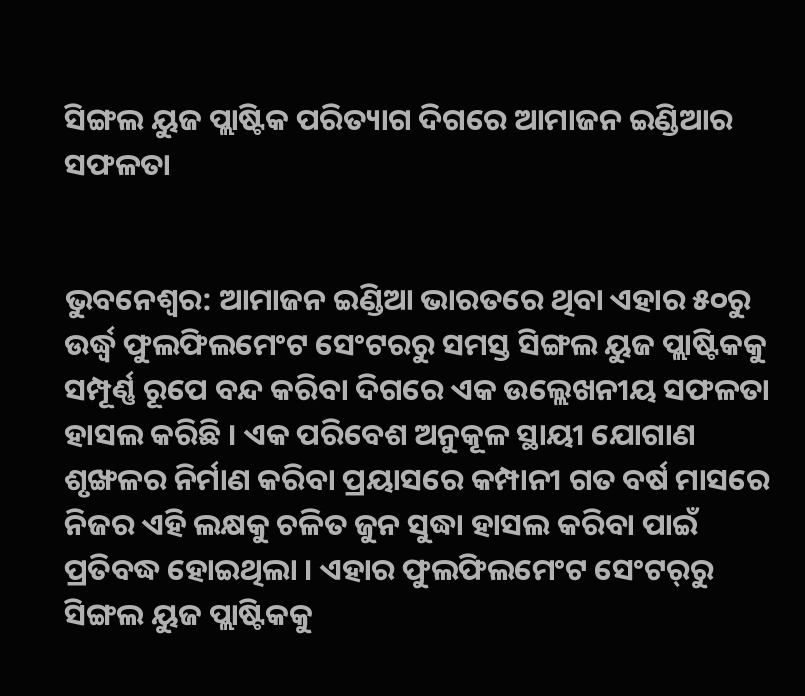ସିଙ୍ଗଲ ୟୁଜ ପ୍ଲାଷ୍ଟିକ ପରିତ୍ୟାଗ ଦିଗରେ ଆମାଜନ ଇଣ୍ଡିଆର ସଫଳତା


ଭୁବନେଶ୍ୱର: ଆମାଜନ ଇଣ୍ଡିଆ ଭାରତରେ ଥିବା ଏହାର ୫୦ରୁ ଉର୍ଦ୍ଧ୍ୱ ଫୁଲଫିଲମେଂଟ ସେଂଟରରୁ ସମସ୍ତ ସିଙ୍ଗଲ ୟୁଜ ପ୍ଲାଷ୍ଟିକକୁ ସମ୍ପୂର୍ଣ୍ଣ ରୂପେ ବନ୍ଦ କରିବା ଦିଗରେ ଏକ ଉଲ୍ଲେଖନୀୟ ସଫଳତା ହାସଲ କରିଛି । ଏକ ପରିବେଶ ଅନୁକୂଳ ସ୍ଥାୟୀ ଯୋଗାଣ ଶୃଙ୍ଖଳର ନିର୍ମାଣ କରିବା ପ୍ରୟାସରେ କମ୍ପାନୀ ଗତ ବର୍ଷ ମାସରେ ନିଜର ଏହି ଲକ୍ଷକୁ ଚଳିତ ଜୁନ ସୁଦ୍ଧା ହାସଲ କରିବା ପାଇଁ ପ୍ରତିବଦ୍ଧ ହୋଇଥିଲା । ଏହାର ଫୁଲଫିଲମେଂଟ ସେଂଟର୍‌ରୁ ସିଙ୍ଗଲ ୟୁଜ ପ୍ଲାଷ୍ଟିକକୁ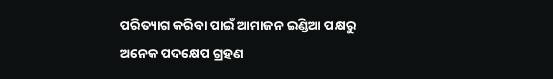ପରିତ୍ୟାଗ କରିବା ପାଇଁ ଆମାଜନ ଇଣ୍ଡିଆ ପକ୍ଷରୁ ଅନେକ ପଦକ୍ଷେପ ଗ୍ରହଣ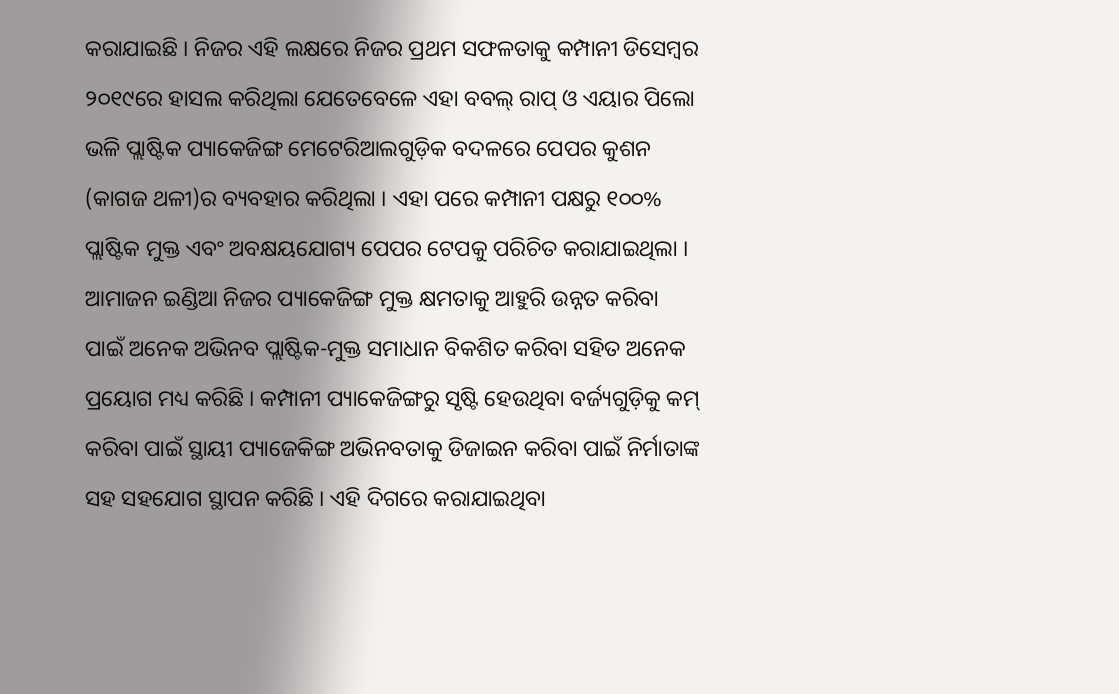କରାଯାଇଛି । ନିଜର ଏହି ଲକ୍ଷରେ ନିଜର ପ୍ରଥମ ସଫଳତାକୁ କମ୍ପାନୀ ଡିସେମ୍ବର ୨୦୧୯ରେ ହାସଲ କରିଥିଲା ଯେତେବେଳେ ଏହା ବବଲ୍ ରାପ୍ ଓ ଏୟାର ପିଲୋ ଭଳି ପ୍ଲାଷ୍ଟିକ ପ୍ୟାକେଜିଙ୍ଗ ମେଟେରିଆଲଗୁଡ଼ିକ ବଦଳରେ ପେପର କୁଶନ (କାଗଜ ଥଳୀ)ର ବ୍ୟବହାର କରିଥିଲା । ଏହା ପରେ କମ୍ପାନୀ ପକ୍ଷରୁ ୧୦୦% ପ୍ଲାଷ୍ଟିକ ମୁକ୍ତ ଏବଂ ଅବକ୍ଷୟଯୋଗ୍ୟ ପେପର ଟେପକୁ ପରିଚିତ କରାଯାଇଥିଲା ।
ଆମାଜନ ଇଣ୍ଡିଆ ନିଜର ପ୍ୟାକେଜିଙ୍ଗ ମୁକ୍ତ କ୍ଷମତାକୁ ଆହୁରି ଉନ୍ନତ କରିବା ପାଇଁ ଅନେକ ଅଭିନବ ପ୍ଲାଷ୍ଟିକ-ମୁକ୍ତ ସମାଧାନ ବିକଶିତ କରିବା ସହିତ ଅନେକ ପ୍ରୟୋଗ ମଧ୍ୟ କରିଛି । କମ୍ପାନୀ ପ୍ୟାକେଜିଙ୍ଗରୁ ସୃଷ୍ଟି ହେଉଥିବା ବର୍ଜ୍ୟଗୁଡ଼ିକୁ କମ୍ କରିବା ପାଇଁ ସ୍ଥାୟୀ ପ୍ୟାଜେକିଙ୍ଗ ଅଭିନବତାକୁ ଡିଜାଇନ କରିବା ପାଇଁ ନିର୍ମାତାଙ୍କ ସହ ସହଯୋଗ ସ୍ଥାପନ କରିଛି । ଏହି ଦିଗରେ କରାଯାଇଥିବା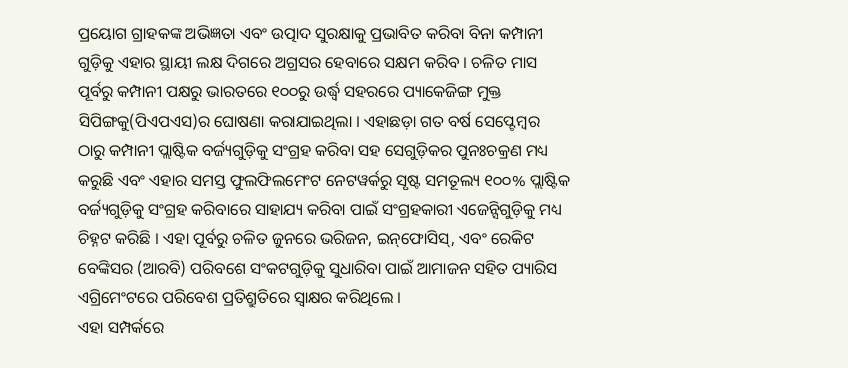ପ୍ରୟୋଗ ଗ୍ରାହକଙ୍କ ଅଭିଜ୍ଞତା ଏବଂ ଉତ୍ପାଦ ସୁରକ୍ଷାକୁ ପ୍ରଭାବିତ କରିବା ବିନା କମ୍ପାନୀ ଗୁଡ଼ିକୁ ଏହାର ସ୍ଥାୟୀ ଲକ୍ଷ ଦିଗରେ ଅଗ୍ରସର ହେବାରେ ସକ୍ଷମ କରିବ । ଚଳିତ ମାସ ପୂର୍ବରୁ କମ୍ପାନୀ ପକ୍ଷରୁ ଭାରତରେ ୧୦୦ରୁ ଉର୍ଦ୍ଧ୍ୱ ସହରରେ ପ୍ୟାକେଜିଙ୍ଗ ମୁକ୍ତ ସିପିଙ୍ଗକୁ(ପିଏପଏସ)ର ଘୋଷଣା କରାଯାଇଥିଲା । ଏହାଛଡ଼ା ଗତ ବର୍ଷ ସେପ୍ଟେମ୍ବର ଠାରୁ କମ୍ପାନୀ ପ୍ଲାଷ୍ଟିକ ବର୍ଜ୍ୟଗୁଡ଼ିକୁ ସଂଗ୍ରହ କରିବା ସହ ସେଗୁଡ଼ିକର ପୁନଃଚକ୍ରଣ ମଧ୍ୟ କରୁଛି ଏବଂ ଏହାର ସମସ୍ତ ଫୁଲଫିଲମେଂଟ ନେଟୱର୍କରୁ ସୃଷ୍ଟ ସମତୂଲ୍ୟ ୧୦୦% ପ୍ଲାଷ୍ଟିକ ବର୍ଜ୍ୟଗୁଡ଼ିକୁ ସଂଗ୍ରହ କରିବାରେ ସାହାଯ୍ୟ କରିବା ପାଇଁ ସଂଗ୍ରହକାରୀ ଏଜେନ୍ସିଗୁଡ଼ିକୁ ମଧ୍ୟ ଚିହ୍ନଟ କରିଛି । ଏହା ପୂର୍ବରୁ ଚଳିତ ଜୁନରେ ଭରିଜନ, ଇନ୍‌ଫୋସିସ୍‌, ଏବଂ ରେକିଟ ବେଙ୍କିସର (ଆରବି) ପରିବଶେ ସଂକଟଗୁଡ଼ିକୁ ସୁଧାରିବା ପାଇଁ ଆମାଜନ ସହିତ ପ୍ୟାରିସ ଏଗ୍ରିମେଂଟରେ ପରିବେଶ ପ୍ରତିଶ୍ରୁତିରେ ସ୍ୱାକ୍ଷର କରିଥିଲେ ।
ଏହା ସମ୍ପର୍କରେ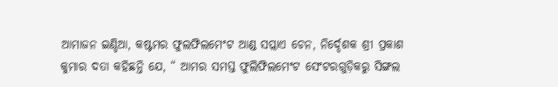ଆମାଜନ ଇଣ୍ଡିଆ, କଷ୍ଟମର ଫୁଲଫିଲମେଂଟ ଆଣ୍ଡ ସପ୍ଲାଏ ଚେନ, ନିର୍ଦ୍ଦେଶକ ଶ୍ରୀ ପ୍ରକାଶ କୁମାର ଦତା କହିଛନ୍ତି ଯେ, “ ଆମର ସମସ୍ତ ଫୁଲିଫିଲମେଂଟ ସେଂଟରଗୁଡ଼ିକରୁ ସିଙ୍ଗଲ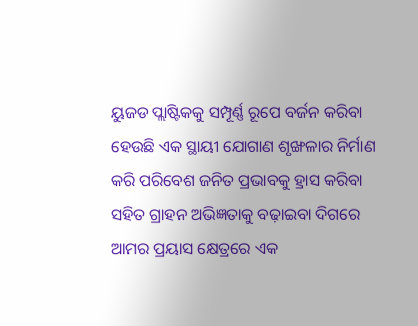ୟୁଜଡ ପ୍ଲାଷ୍ଟିକକୁ ସମ୍ପୂର୍ଣ୍ଣ ରୂପେ ବର୍ଜନ କରିବା ହେଉଛି ଏକ ସ୍ଥାୟୀ ଯୋଗାଣ ଶୃଙ୍ଖଳାର ନିର୍ମାଣ କରି ପରିବେଶ ଜନିତ ପ୍ରଭାବକୁ ହ୍ରାସ କରିବା ସହିତ ଗ୍ରାହନ ଅଭିଜ୍ଞତାକୁ ବଢ଼ାଇବା ଦିଗରେ ଆମର ପ୍ରୟାସ କ୍ଷେତ୍ରରେ ଏକ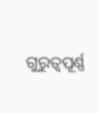ଗୁରୁତ୍ୱପୂର୍ଣ୍ଣ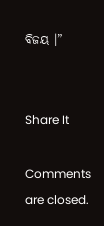ବିଜୟ ।”


Share It

Comments are closed.